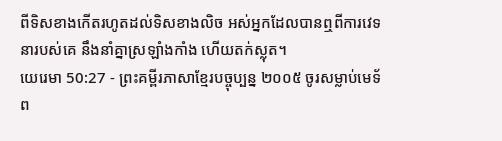ពីទិសខាងកើតរហូតដល់ទិសខាងលិច អស់អ្នកដែលបានឮពីការវេទនារបស់គេ នឹងនាំគ្នាស្រឡាំងកាំង ហើយតក់ស្លុត។
យេរេមា 50:27 - ព្រះគម្ពីរភាសាខ្មែរបច្ចុប្បន្ន ២០០៥ ចូរសម្លាប់មេទ័ព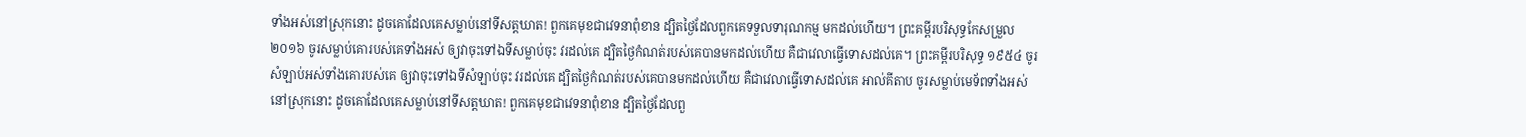ទាំងអស់នៅស្រុកនោះ ដូចគោដែលគេសម្លាប់នៅទីសត្តឃាត! ពួកគេមុខជាវេទនាពុំខាន ដ្បិតថ្ងៃដែលពួកគេទទួលទារុណកម្ម មកដល់ហើយ។ ព្រះគម្ពីរបរិសុទ្ធកែសម្រួល ២០១៦ ចូរសម្លាប់គោរបស់គេទាំងអស់ ឲ្យវាចុះទៅឯទីសម្លាប់ចុះ វរដល់គេ ដ្បិតថ្ងៃកំណត់របស់គេបានមកដល់ហើយ គឺជាវេលាធ្វើទោសដល់គេ។ ព្រះគម្ពីរបរិសុទ្ធ ១៩៥៤ ចូរសំឡាប់អស់ទាំងគោរបស់គេ ឲ្យវាចុះទៅឯទីសំឡាប់ចុះ វរដល់គេ ដ្បិតថ្ងៃកំណត់របស់គេបានមកដល់ហើយ គឺជាវេលាធ្វើទោសដល់គេ អាល់គីតាប ចូរសម្លាប់មេទ័ពទាំងអស់នៅស្រុកនោះ ដូចគោដែលគេសម្លាប់នៅទីសត្តឃាត! ពួកគេមុខជាវេទនាពុំខាន ដ្បិតថ្ងៃដែលពួ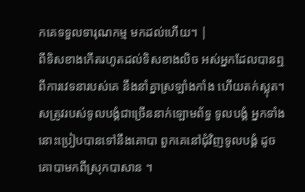កគេទទួលទារុណកម្ម មកដល់ហើយ។ |
ពីទិសខាងកើតរហូតដល់ទិសខាងលិច អស់អ្នកដែលបានឮពីការវេទនារបស់គេ នឹងនាំគ្នាស្រឡាំងកាំង ហើយតក់ស្លុត។
សត្រូវរបស់ទូលបង្គំជាច្រើននាក់ឡោមព័ទ្ធ ទូលបង្គំ អ្នកទាំងនោះប្រៀបបានទៅនឹងគោបា ពួកគេនៅជុំវិញទូលបង្គំ ដូចគោបាមកពីស្រុកបាសាន ។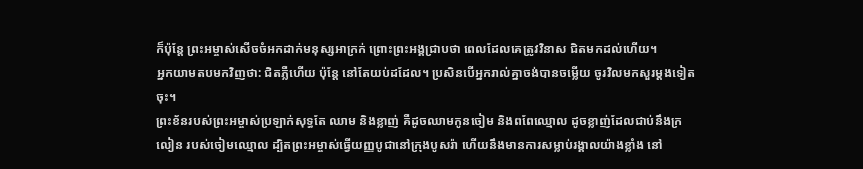ក៏ប៉ុន្តែ ព្រះអម្ចាស់សើចចំអកដាក់មនុស្សអាក្រក់ ព្រោះព្រះអង្គជ្រាបថា ពេលដែលគេត្រូវវិនាស ជិតមកដល់ហើយ។
អ្នកយាមតបមកវិញថា: ជិតភ្លឺហើយ ប៉ុន្តែ នៅតែយប់ដដែល។ ប្រសិនបើអ្នករាល់គ្នាចង់បានចម្លើយ ចូរវិលមកសួរម្ដងទៀតចុះ។
ព្រះខ័នរបស់ព្រះអម្ចាស់ប្រឡាក់សុទ្ធតែ ឈាម និងខ្លាញ់ គឺដូចឈាមកូនចៀម និងពពែឈ្មោល ដូចខ្លាញ់ដែលជាប់នឹងក្រលៀន របស់ចៀមឈ្មោល ដ្បិតព្រះអម្ចាស់ធ្វើយញ្ញបូជានៅក្រុងបូសរ៉ា ហើយនឹងមានការសម្លាប់រង្គាលយ៉ាងខ្លាំង នៅ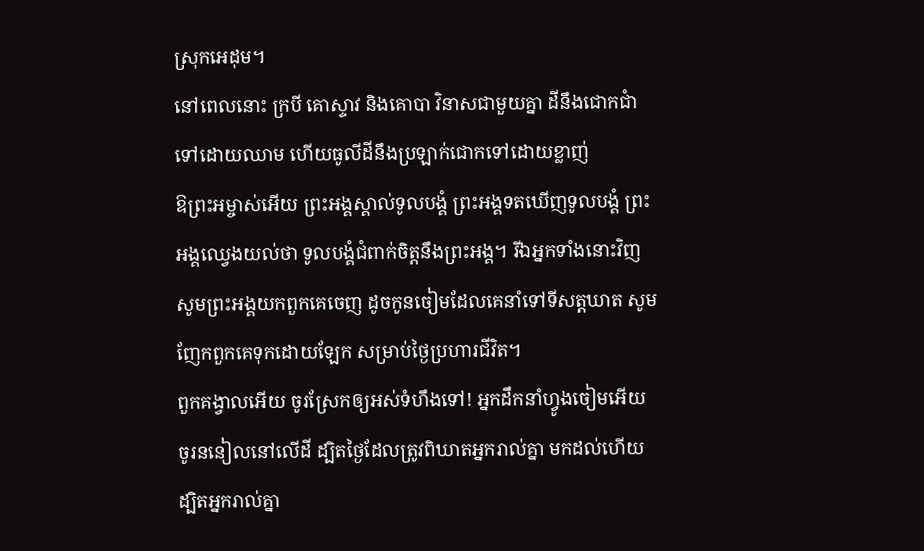ស្រុកអេដុម។
នៅពេលនោះ ក្របី គោស្ទាវ និងគោបា វិនាសជាមួយគ្នា ដីនឹងជោកជាំទៅដោយឈាម ហើយធូលីដីនឹងប្រឡាក់ជោកទៅដោយខ្លាញ់
ឱព្រះអម្ចាស់អើយ ព្រះអង្គស្គាល់ទូលបង្គំ ព្រះអង្គទតឃើញទូលបង្គំ ព្រះអង្គឈ្វេងយល់ថា ទូលបង្គំជំពាក់ចិត្តនឹងព្រះអង្គ។ រីឯអ្នកទាំងនោះវិញ សូមព្រះអង្គយកពួកគេចេញ ដូចកូនចៀមដែលគេនាំទៅទីសត្តឃាត សូមញែកពួកគេទុកដោយឡែក សម្រាប់ថ្ងៃប្រហារជីវិត។
ពួកគង្វាលអើយ ចូរស្រែកឲ្យអស់ទំហឹងទៅ! អ្នកដឹកនាំហ្វូងចៀមអើយ ចូរននៀលនៅលើដី ដ្បិតថ្ងៃដែលត្រូវពិឃាតអ្នករាល់គ្នា មកដល់ហើយ ដ្បិតអ្នករាល់គ្នា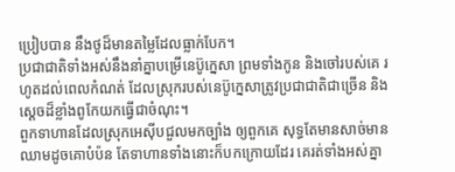ប្រៀបបាន នឹងថូដ៏មានតម្លៃដែលធ្លាក់បែក។
ប្រជាជាតិទាំងអស់នឹងនាំគ្នាបម្រើនេប៊ូក្នេសា ព្រមទាំងកូន និងចៅរបស់គេ រហូតដល់ពេលកំណត់ ដែលស្រុករបស់នេប៊ូក្នេសាត្រូវប្រជាជាតិជាច្រើន និងស្ដេចដ៏ខ្លាំងពូកែយកធ្វើជាចំណុះ។
ពួកទាហានដែលស្រុកអេស៊ីបជួលមកច្បាំង ឲ្យពួកគេ សុទ្ធតែមានសាច់មានឈាមដូចគោបំប៉ន តែទាហានទាំងនោះក៏បកក្រោយដែរ គេរត់ទាំងអស់គ្នា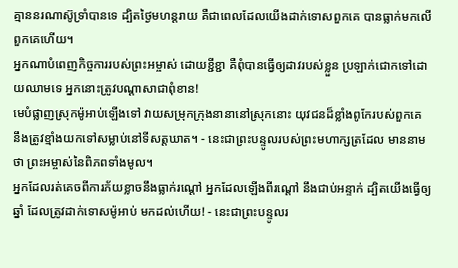គ្មាននរណាស៊ូទ្រាំបានទេ ដ្បិតថ្ងៃមហន្តរាយ គឺជាពេលដែលយើងដាក់ទោសពួកគេ បានធ្លាក់មកលើពួកគេហើយ។
អ្នកណាបំពេញកិច្ចការរបស់ព្រះអម្ចាស់ ដោយខ្ជីខ្ជា គឺពុំបានធ្វើឲ្យដាវរបស់ខ្លួន ប្រឡាក់ជោកទៅដោយឈាមទេ អ្នកនោះត្រូវបណ្ដាសាជាពុំខាន!
មេបំផ្លាញស្រុកម៉ូអាប់ឡើងទៅ វាយសម្រុកក្រុងនានានៅស្រុកនោះ យុវជនដ៏ខ្លាំងពូកែរបស់ពួកគេ នឹងត្រូវខ្មាំងយកទៅសម្លាប់នៅទីសត្តឃាត។ - នេះជាព្រះបន្ទូលរបស់ព្រះមហាក្សត្រដែល មាននាមថា ព្រះអម្ចាស់នៃពិភពទាំងមូល។
អ្នកដែលរត់គេចពីការភ័យខ្លាចនឹងធ្លាក់រណ្ដៅ អ្នកដែលឡើងពីរណ្ដៅ នឹងជាប់អន្ទាក់ ដ្បិតយើងធ្វើឲ្យឆ្នាំ ដែលត្រូវដាក់ទោសម៉ូអាប់ មកដល់ហើយ! - នេះជាព្រះបន្ទូលរ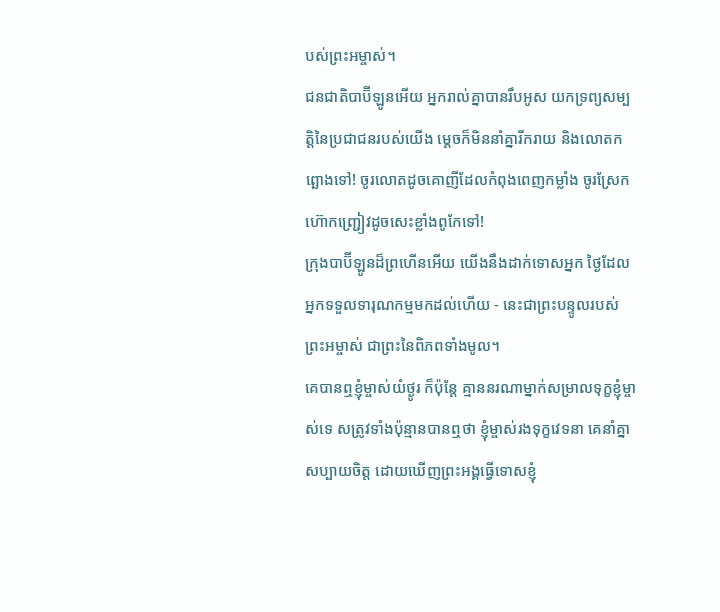បស់ព្រះអម្ចាស់។
ជនជាតិបាប៊ីឡូនអើយ អ្នករាល់គ្នាបានរឹបអូស យកទ្រព្យសម្បត្តិនៃប្រជាជនរបស់យើង ម្ដេចក៏មិននាំគ្នារីករាយ និងលោតកព្ឆោងទៅ! ចូរលោតដូចគោញីដែលកំពុងពេញកម្លាំង ចូរស្រែកហ៊ោកញ្ជ្រៀវដូចសេះខ្លាំងពូកែទៅ!
ក្រុងបាប៊ីឡូនដ៏ព្រហើនអើយ យើងនឹងដាក់ទោសអ្នក ថ្ងៃដែលអ្នកទទួលទារុណកម្មមកដល់ហើយ - នេះជាព្រះបន្ទូលរបស់ព្រះអម្ចាស់ ជាព្រះនៃពិភពទាំងមូល។
គេបានឮខ្ញុំម្ចាស់យំថ្ងូរ ក៏ប៉ុន្តែ គ្មាននរណាម្នាក់សម្រាលទុក្ខខ្ញុំម្ចាស់ទេ សត្រូវទាំងប៉ុន្មានបានឮថា ខ្ញុំម្ចាស់រងទុក្ខវេទនា គេនាំគ្នាសប្បាយចិត្ត ដោយឃើញព្រះអង្គធ្វើទោសខ្ញុំ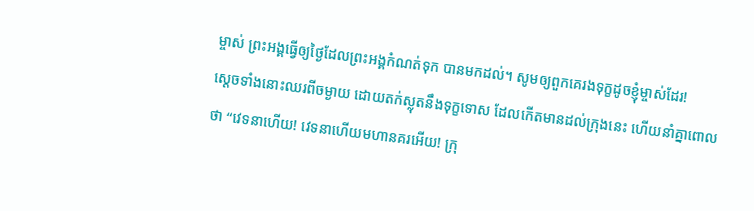ម្ចាស់ ព្រះអង្គធ្វើឲ្យថ្ងៃដែលព្រះអង្គកំណត់ទុក បានមកដល់។ សូមឲ្យពួកគេរងទុក្ខដូចខ្ញុំម្ចាស់ដែរ!
ស្ដេចទាំងនោះឈរពីចម្ងាយ ដោយតក់ស្លុតនឹងទុក្ខទោស ដែលកើតមានដល់ក្រុងនេះ ហើយនាំគ្នាពោលថា “វេទនាហើយ! វេទនាហើយមហានគរអើយ! ក្រុ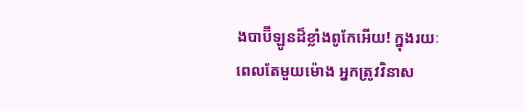ងបាប៊ីឡូនដ៏ខ្លាំងពូកែអើយ! ក្នុងរយៈពេលតែមួយម៉ោង អ្នកត្រូវវិនាស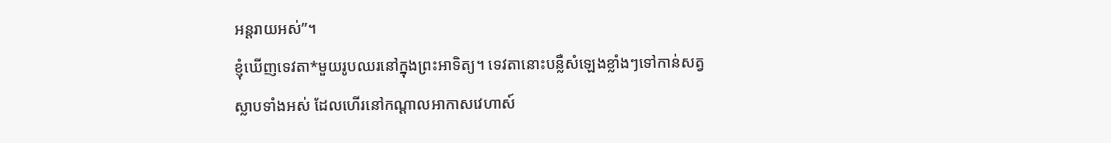អន្តរាយអស់”។
ខ្ញុំឃើញទេវតា*មួយរូបឈរនៅក្នុងព្រះអាទិត្យ។ ទេវតានោះបន្លឺសំឡេងខ្លាំងៗទៅកាន់សត្វស្លាបទាំងអស់ ដែលហើរនៅកណ្ដាលអាកាសវេហាស៍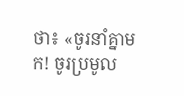ថា៖ «ចូរនាំគ្នាមក! ចូរប្រមូល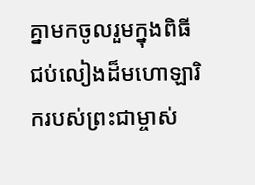គ្នាមកចូលរួមក្នុងពិធីជប់លៀងដ៏មហោឡារិករបស់ព្រះជាម្ចាស់